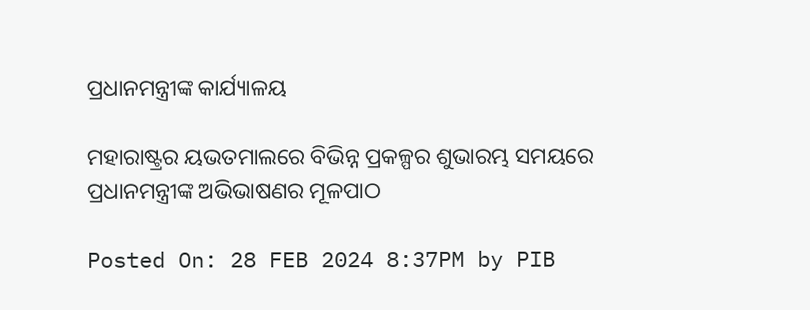ପ୍ରଧାନମନ୍ତ୍ରୀଙ୍କ କାର୍ଯ୍ୟାଳୟ

ମହାରାଷ୍ଟ୍ରର ୟଭତମାଲରେ ବିଭିନ୍ନ ପ୍ରକଳ୍ପର ଶୁଭାରମ୍ଭ ସମୟରେ ପ୍ରଧାନମନ୍ତ୍ରୀଙ୍କ ଅଭିଭାଷଣର ମୂଳପାଠ

Posted On: 28 FEB 2024 8:37PM by PIB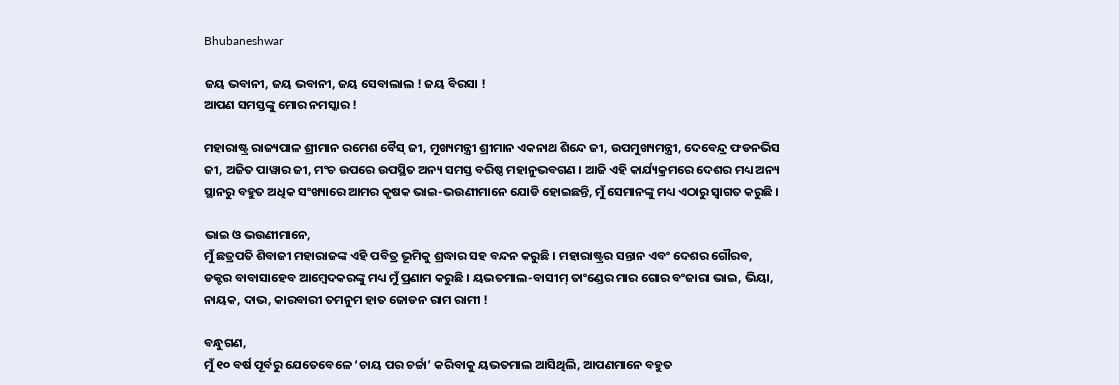Bhubaneshwar

ଜୟ ଭବାନୀ, ଜୟ ଭବାନୀ, ଜୟ ସେବାଲାଲ ! ଜୟ ବିରସା !
ଆପଣ ସମସ୍ତଙ୍କୁ ମୋର ନମସ୍କାର !

ମହାରାଷ୍ଟ୍ର ରାଜ୍ୟପାଳ ଶ୍ରୀମାନ ରମେଶ ବୈସ୍ ଜୀ, ମୁଖ୍ୟମନ୍ତ୍ରୀ ଶ୍ରୀମାନ ଏକନାଥ ଶିନ୍ଦେ ଜୀ, ଉପମୁଖ୍ୟମନ୍ତ୍ରୀ, ଦେବେନ୍ଦ୍ର ଫଡନଭିସ ଜୀ, ଅଜିତ ପାୱାର ଜୀ, ମଂଚ ଉପରେ ଉପସ୍ଥିତ ଅନ୍ୟ ସମସ୍ତ ବରିଷ୍ଠ ମହାନୁଭବଗଣ । ଆଜି ଏହି କାର୍ଯ୍ୟକ୍ରମରେ ଦେଶର ମଧ୍ୟ ଅନ୍ୟ ସ୍ଥାନରୁ ବହୁତ ଅଧିକ ସଂଖ୍ୟାରେ ଆମର କୃଷକ ଭାଇ-ଭଉଣୀମାନେ ଯୋଡି ହୋଇଛନ୍ତି, ମୁଁ ସେମାନଙ୍କୁ ମଧ୍ୟ ଏଠାରୁ ସ୍ୱାଗତ କରୁଛି ।

ଭାଇ ଓ ଭଉଣୀମାନେ,
ମୁଁ ଛତ୍ରପତି ଶିବାଜୀ ମହାରାଜଙ୍କ ଏହି ପବିତ୍ର ଭୂମିକୁ ଶ୍ରଦ୍ଧାର ସହ ବନ୍ଦନ କରୁଛି । ମହାରାଷ୍ଟ୍ରର ସନ୍ତାନ ଏବଂ ଦେଶର ଗୌରବ, ଡକ୍ଟର ବାବାସାହେବ ଆମ୍ବେଦକରଙ୍କୁ ମଧ୍ୟ ମୁଁ ପ୍ରଣାମ କରୁଛି । ୟଭତମାଲ-ବାସୀମ୍ ତାଂଣ୍ଡେର ମାର ଗୋର ବଂଜାରା ଭାଇ, ଭିୟା, ନାୟକ, ଦାଭ, କାରବାରୀ ତମନୁମ ହାତ ଜୋଡନ ରାମ ରାମୀ !

ବନ୍ଧୁଗଣ,
ମୁଁ ୧୦ ବର୍ଷ ପୂର୍ବରୁ ଯେତେବେଳେ ‘ଚାୟ ପର ଚର୍ଚ୍ଚା’ କରିବାକୁ ୟଭତମାଲ ଆସିଥିଲି, ଆପଣମାନେ ବହୁତ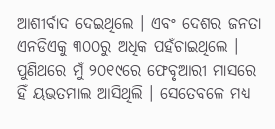ଆଶୀର୍ବାଦ ଦେଇଥିଲେ । ଏବଂ ଦେଶର ଜନତା ଏନଡିଏକୁ ୩୦୦ରୁ ଅଧିକ ପହଁଚାଇଥିଲେ । ପୁଣିଥରେ ମୁଁ ୨୦୧୯ରେ ଫେବୃଆରୀ ମାସରେ ହିଁ ୟଭତମାଲ ଆସିଥିଲି । ସେତେବଳେ ମଧ୍ୟ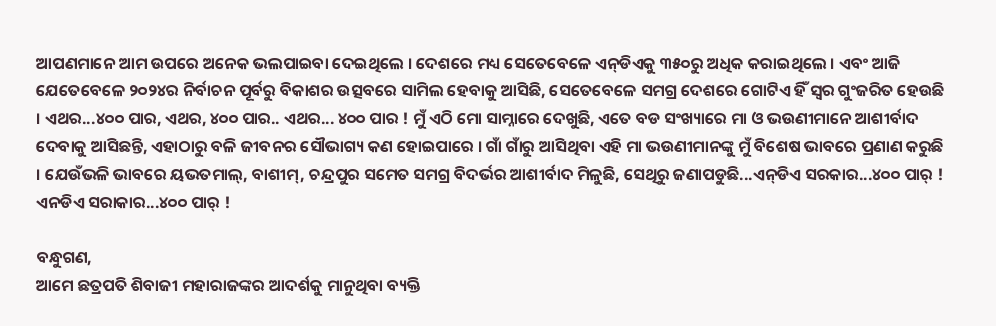ଆପଣମାନେ ଆମ ଉପରେ ଅନେକ ଭଲପାଇବା ଦେଇଥିଲେ । ଦେଶରେ ମଧ୍ୟ ସେତେବେଳେ ଏନ୍‌ଡିଏକୁ ୩୫୦ରୁ ଅଧିକ କରାଇଥିଲେ । ଏବଂ ଆଜି ଯେତେବେଳେ ୨୦୨୪ର ନିର୍ବାଚନ ପୂର୍ବରୁ ବିକାଶର ଉତ୍ସବରେ ସାମିଲ ହେବାକୁ ଆସିଛି, ସେତେବେଳେ ସମଗ୍ର ଦେଶରେ ଗୋଟିଏ ହିଁ ସ୍ୱର ଗୁଂଜରିତ ହେଉଛି । ଏଥର...୪୦୦ ପାର, ଏଥର, ୪୦୦ ପାର.. ଏଥର... ୪୦୦ ପାର ! ମୁଁ ଏଠି ମୋ ସାମ୍ନାରେ ଦେଖୁଛି, ଏତେ ବଡ ସଂଖ୍ୟାରେ ମା ଓ ଭଉଣୀମାନେ ଆଶୀର୍ବାଦ ଦେବାକୁ ଆସିଛନ୍ତି, ଏହାଠାରୁ ବଳି ଜୀବନର ସୌଭାଗ୍ୟ କଣ ହୋଇପାରେ । ଗାଁ ଗାଁରୁ ଆସିଥିବା ଏହି ମା ଭଉଣୀମାନଙ୍କୁ ମୁଁ ବିଶେଷ ଭାବରେ ପ୍ରଣାଣ କରୁଛି । ଯେଉଁଭଳି ଭାବରେ ୟଭତମାଲ୍‌, ବାଶୀମ୍‌, ଚନ୍ଦ୍ରପୁର ସମେତ ସମଗ୍ର ବିଦର୍ଭର ଆଶୀର୍ବାଦ ମିଳୁଛି, ସେଥିରୁ ଜଣାପଡୁଛି...ଏନ୍‌ଡିଏ ସରକାର...୪୦୦ ପାର୍ ! ଏନଡିଏ ସରାକାର...୪୦୦ ପାର୍ !

ବନ୍ଧୁଗଣ,
ଆମେ ଛତ୍ରପତି ଶିବାଜୀ ମହାରାଜଙ୍କର ଆଦର୍ଶକୁ ମାନୁଥିବା ବ୍ୟକ୍ତି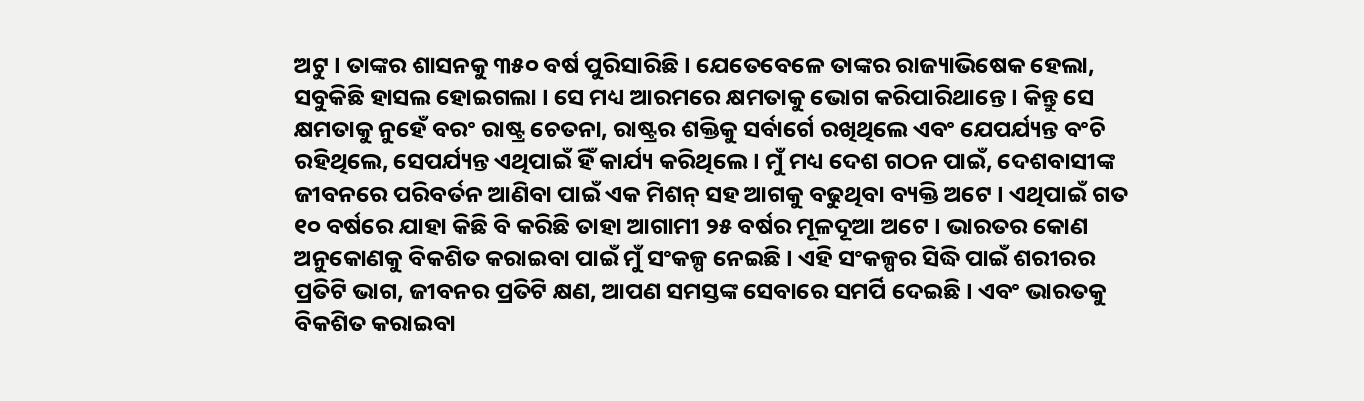ଅଟୁ । ତାଙ୍କର ଶାସନକୁ ୩୫୦ ବର୍ଷ ପୁରିସାରିଛି । ଯେତେବେଳେ ତାଙ୍କର ରାଜ୍ୟାଭିଷେକ ହେଲା, ସବୁକିଛି ହାସଲ ହୋଇଗଲା । ସେ ମଧ୍ୟ ଆରମରେ କ୍ଷମତାକୁ ଭୋଗ କରିପାରିଥାନ୍ତେ । କିନ୍ତୁ ସେ କ୍ଷମତାକୁ ନୁହେଁ ବରଂ ରାଷ୍ଟ୍ର ଚେତନା, ରାଷ୍ଟ୍ରର ଶକ୍ତିକୁ ସର୍ବାର୍ଗେ ରଖିଥିଲେ ଏବଂ ଯେପର୍ଯ୍ୟନ୍ତ ବଂଚି ରହିଥିଲେ, ସେପର୍ଯ୍ୟନ୍ତ ଏଥିପାଇଁ ହିଁ କାର୍ଯ୍ୟ କରିଥିଲେ । ମୁଁ ମଧ୍ୟ ଦେଶ ଗଠନ ପାଇଁ, ଦେଶବାସୀଙ୍କ ଜୀବନରେ ପରିବର୍ତନ ଆଣିବା ପାଇଁ ଏକ ମିଶନ୍ ସହ ଆଗକୁ ବଢୁଥିବା ବ୍ୟକ୍ତି ଅଟେ । ଏଥିପାଇଁ ଗତ ୧୦ ବର୍ଷରେ ଯାହା କିଛି ବି କରିଛି ତାହା ଆଗାମୀ ୨୫ ବର୍ଷର ମୂଳଦୂଆ ଅଟେ । ଭାରତର କୋଣ ଅନୁକୋଣକୁ ବିକଶିତ କରାଇବା ପାଇଁ ମୁଁ ସଂକଳ୍ପ ନେଇଛି । ଏହି ସଂକଳ୍ପର ସିଦ୍ଧି ପାଇଁ ଶରୀରର ପ୍ରତିଟି ଭାଗ, ଜୀବନର ପ୍ରତିଟି କ୍ଷଣ, ଆପଣ ସମସ୍ତଙ୍କ ସେବାରେ ସମର୍ପି ଦେଇଛି । ଏବଂ ଭାରତକୁ ବିକଶିତ କରାଇବା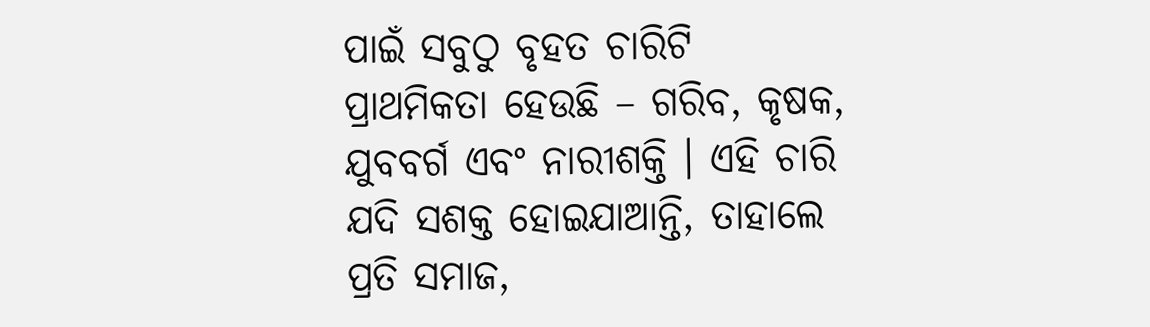ପାଇଁ ସବୁଠୁ ବୃହତ ଚାରିଟି ପ୍ରାଥମିକତା ହେଉଛି – ଗରିବ, କୃଷକ, ଯୁବବର୍ଗ ଏବଂ ନାରୀଶକ୍ତି । ଏହି ଚାରି ଯଦି ସଶକ୍ତ ହୋଇଯାଆନ୍ତି, ତାହାଲେ ପ୍ରତି ସମାଜ,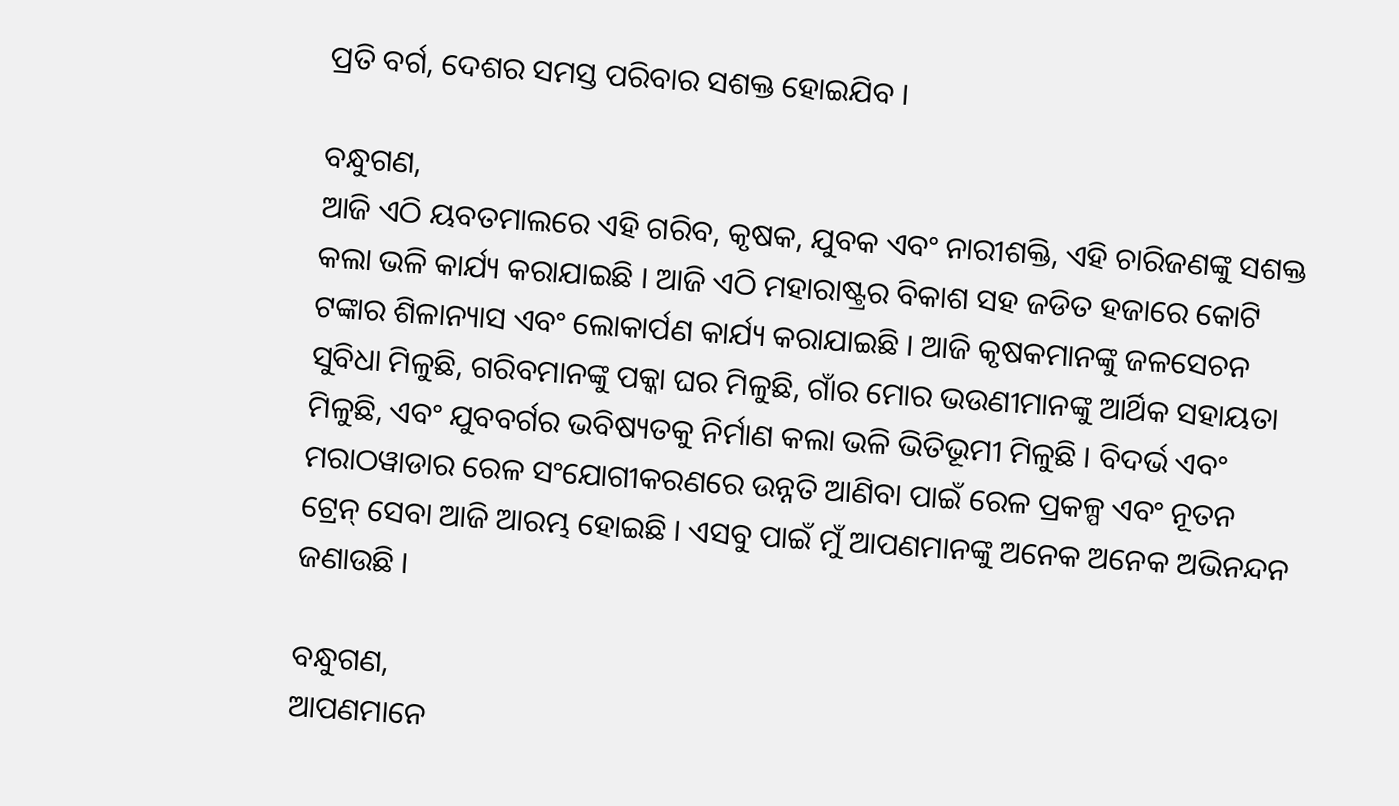ପ୍ରତି ବର୍ଗ, ଦେଶର ସମସ୍ତ ପରିବାର ସଶକ୍ତ ହୋଇଯିବ ।

ବନ୍ଧୁଗଣ,
ଆଜି ଏଠି ୟବତମାଲରେ ଏହି ଗରିବ, କୃଷକ, ଯୁବକ ଏବଂ ନାରୀଶକ୍ତି, ଏହି ଚାରିଜଣଙ୍କୁ ସଶକ୍ତ କଲା ଭଳି କାର୍ଯ୍ୟ କରାଯାଇଛି । ଆଜି ଏଠି ମହାରାଷ୍ଟ୍ରର ବିକାଶ ସହ ଜଡିତ ହଜାରେ କୋଟି ଟଙ୍କାର ଶିଳାନ୍ୟାସ ଏବଂ ଲୋକାର୍ପଣ କାର୍ଯ୍ୟ କରାଯାଇଛି । ଆଜି କୃଷକମାନଙ୍କୁ ଜଳସେଚନ ସୁବିଧା ମିଳୁଛି, ଗରିବମାନଙ୍କୁ ପକ୍କା ଘର ମିଳୁଛି, ଗାଁର ମୋର ଭଉଣୀମାନଙ୍କୁ ଆର୍ଥିକ ସହାୟତା ମିଳୁଛି, ଏବଂ ଯୁବବର୍ଗର ଭବିଷ୍ୟତକୁ ନିର୍ମାଣ କଲା ଭଳି ଭିତିଭୂମୀ ମିଳୁଛି । ବିଦର୍ଭ ଏବଂ ମରାଠୱାଡାର ରେଳ ସଂଯୋଗୀକରଣରେ ଉନ୍ନତି ଆଣିବା ପାଇଁ ରେଳ ପ୍ରକଳ୍ପ ଏବଂ ନୂତନ ଟ୍ରେନ୍ ସେବା ଆଜି ଆରମ୍ଭ ହୋଇଛି । ଏସବୁ ପାଇଁ ମୁଁ ଆପଣମାନଙ୍କୁ ଅନେକ ଅନେକ ଅଭିନନ୍ଦନ ଜଣାଉଛି ।

ବନ୍ଧୁଗଣ,
ଆପଣମାନେ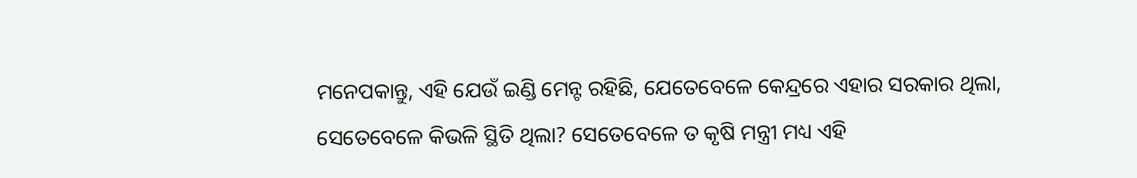ମନେପକାନ୍ତୁ, ଏହି ଯେଉଁ ଇଣ୍ଡି ମେନ୍ଟ ରହିଛି, ଯେତେବେଳେ କେନ୍ଦ୍ରରେ ଏହାର ସରକାର ଥିଲା, ସେତେବେଳେ କିଭଳି ସ୍ଥିତି ଥିଲା? ସେତେବେଳେ ତ କୃଷି ମନ୍ତ୍ରୀ ମଧ୍ୟ ଏହି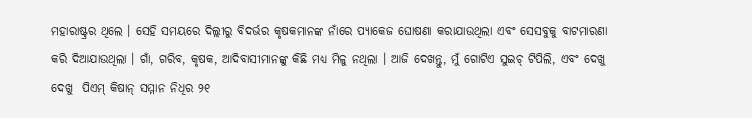ମହାରାଷ୍ଟ୍ରର ଥିଲେ । ସେହି ସମୟରେ ଦିଲ୍ଲୀରୁ ବିଦର୍ଭର କୃଷକମାନଙ୍କ ନାଁରେ ପ୍ୟାକେଜ ଘୋଷଣା କରାଯାଉଥିଲା ଏବଂ ସେସବୁକୁ ବାଟମାରଣା କରି ଦିଆଯାଉଥିଲା । ଗାଁ, ଗରିବ, କୃଷକ, ଆଦିବାସୀମାନଙ୍କୁ କିଛି ମଧ୍ୟ ମିଳୁ ନଥିଲା । ଆଜି ଦେଖନ୍ତୁ, ମୁଁ ଗୋଟିଏ ସୁଇଚ୍ ଟିପିଲି, ଏବଂ ଦେଖୁ ଦେଖୁ  ପିଏମ୍ କିଷାନ୍ ସମ୍ମାନ ନିଧିର ୨୧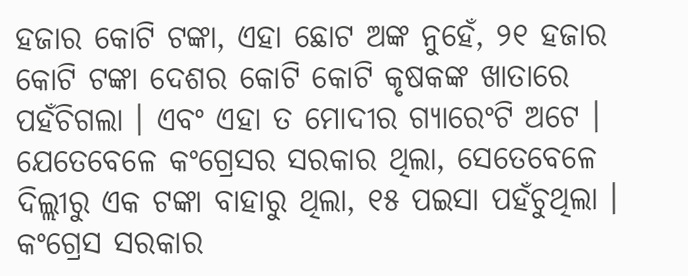ହଜାର କୋଟି ଟଙ୍କା, ଏହା ଛୋଟ ଅଙ୍କ ନୁହେଁ, ୨୧ ହଜାର କୋଟି ଟଙ୍କା ଦେଶର କୋଟି କୋଟି କୃଷକଙ୍କ ଖାତାରେ ପହଁଚିଗଲା । ଏବଂ ଏହା ତ ମୋଦୀର ଗ୍ୟାରେଂଟି ଅଟେ । ଯେତେବେଳେ କଂଗ୍ରେସର ସରକାର ଥିଲା, ସେତେବେଳେ ଦିଲ୍ଲୀରୁ ଏକ ଟଙ୍କା ବାହାରୁ ଥିଲା, ୧୫ ପଇସା ପହଁଚୁଥିଲା । କଂଗ୍ରେସ ସରକାର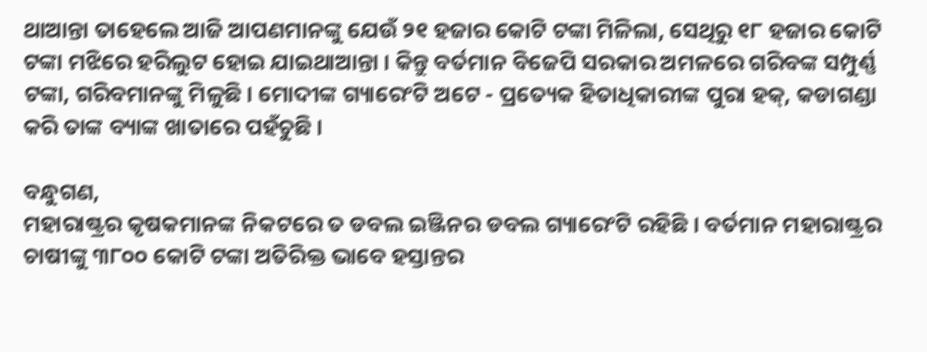ଥାଆନ୍ତା ତାହେଲେ ଆଜି ଆପଣମାନଙ୍କୁ ଯେଉଁ ୨୧ ହଜାର କୋଟି ଟଙ୍କା ମିଳିଲା, ସେଥିରୁ ୧୮ ହଜାର କୋଟି ଟଙ୍କା ମଝିରେ ହରିଲୁଟ ହୋଇ ଯାଇଥାଆନ୍ତା । କିନ୍ତୁ ବର୍ତମାନ ବିଜେପି ସରକାର ଅମଳରେ ଗରିବଙ୍କ ସମ୍ପୁର୍ଣ୍ଣ ଟଙ୍କା, ଗରିବମାନଙ୍କୁ ମିଳୁଛି । ମୋଦୀଙ୍କ ଗ୍ୟାରେଂଟି ଅଟେ - ପ୍ରତ୍ୟେକ ହିତାଧିକାରୀଙ୍କ ପୁରା ହକ୍‌, କଡାଗଣ୍ଡା କରି ତାଙ୍କ ବ୍ୟାଙ୍କ ଖାତାରେ ପହଁଚୁଛି ।

ବନ୍ଧୁଗଣ,
ମହାରାଷ୍ଟ୍ରର କୃଷକମାନଙ୍କ ନିକଟରେ ତ ଡବଲ ଇଞ୍ଜିନର ଡବଲ ଗ୍ୟାରେଂଟି ରହିଛି । ବର୍ତମାନ ମହାରାଷ୍ଟ୍ରର ଚାଷୀଙ୍କୁ ୩୮୦୦ କୋଟି ଟଙ୍କା ଅତିରିକ୍ତ ଭାବେ ହସ୍ତାନ୍ତର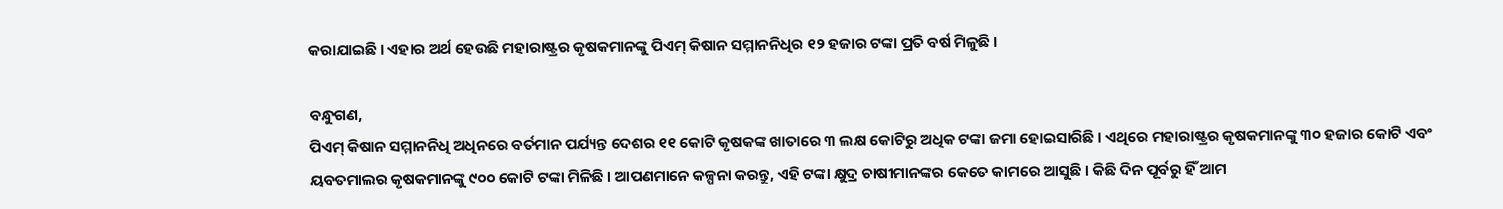କରାଯାଇଛି । ଏହାର ଅର୍ଥ ହେଉଛି ମହାରାଷ୍ଟ୍ରର କୃଷକମାନଙ୍କୁ ପିଏମ୍ କିଷାନ ସମ୍ମାନନିଧିର ୧୨ ହଜାର ଟଙ୍କା ପ୍ରତି ବର୍ଷ ମିଳୁଛି ।

ବନ୍ଧୁଗଣ,
ପିଏମ୍ କିଷାନ ସମ୍ମାନନିଧି ଅଧିନରେ ବର୍ତମାନ ପର୍ଯ୍ୟନ୍ତ ଦେଶର ୧୧ କୋଟି କୃଷକଙ୍କ ଖାତାରେ ୩ ଲକ୍ଷ କୋଟିରୁ ଅଧିକ ଟଙ୍କା ଜମା ହୋଇସାରିଛି । ଏଥିରେ ମହାରାଷ୍ଟ୍ରର କୃଷକମାନଙ୍କୁ ୩୦ ହଜାର କୋଟି ଏବଂ ୟବତମାଲର କୃଷକମାନଙ୍କୁ ୯୦୦ କୋଟି ଟଙ୍କା ମିଳିଛି । ଆପଣମାନେ କଳ୍ପନା କରନ୍ତୁ, ଏହି ଟଙ୍କା କ୍ଷୁଦ୍ର ଚାଷୀମାନଙ୍କର କେତେ କାମରେ ଆସୁଛି । କିଛି ଦିନ ପୂର୍ବରୁ ହିଁ ଆମ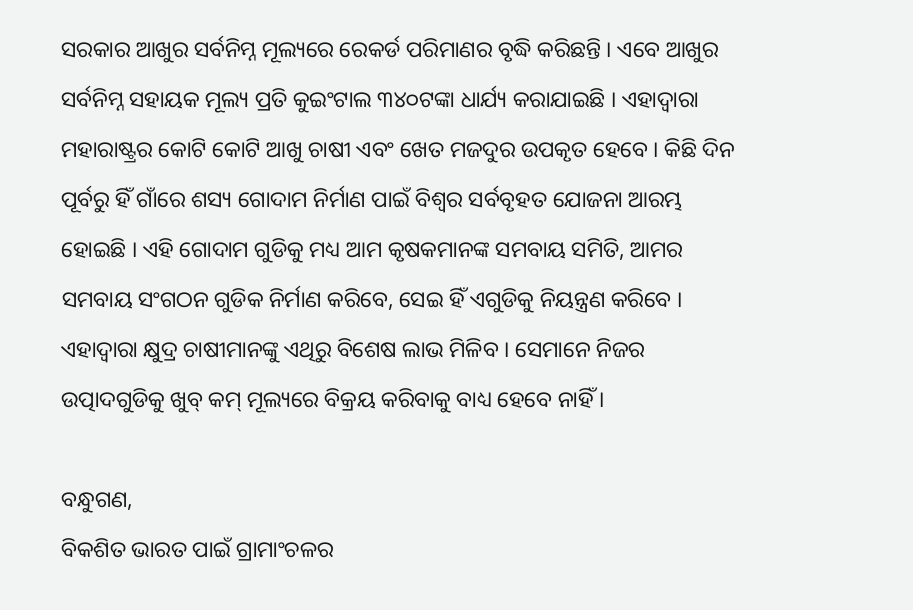ସରକାର ଆଖୁର ସର୍ବନିମ୍ନ ମୂଲ୍ୟରେ ରେକର୍ଡ ପରିମାଣର ବୃଦ୍ଧି କରିଛନ୍ତି । ଏବେ ଆଖୁର ସର୍ବନିମ୍ନ ସହାୟକ ମୂଲ୍ୟ ପ୍ରତି କୁଇଂଟାଲ ୩୪୦ଟଙ୍କା ଧାର୍ଯ୍ୟ କରାଯାଇଛି । ଏହାଦ୍ୱାରା ମହାରାଷ୍ଟ୍ରର କୋଟି କୋଟି ଆଖୁ ଚାଷୀ ଏବଂ ଖେତ ମଜଦୁର ଉପକୃତ ହେବେ । କିଛି ଦିନ ପୂର୍ବରୁ ହିଁ ଗାଁରେ ଶସ୍ୟ ଗୋଦାମ ନିର୍ମାଣ ପାଇଁ ବିଶ୍ୱର ସର୍ବବୃହତ ଯୋଜନା ଆରମ୍ଭ ହୋଇଛି । ଏହି ଗୋଦାମ ଗୁଡିକୁ ମଧ୍ୟ ଆମ କୃଷକମାନଙ୍କ ସମବାୟ ସମିତି, ଆମର ସମବାୟ ସଂଗଠନ ଗୁଡିକ ନିର୍ମାଣ କରିବେ, ସେଇ ହିଁ ଏଗୁଡିକୁ ନିୟନ୍ତ୍ରଣ କରିବେ । ଏହାଦ୍ୱାରା କ୍ଷୁଦ୍ର ଚାଷୀମାନଙ୍କୁ ଏଥିରୁ ବିଶେଷ ଲାଭ ମିଳିବ । ସେମାନେ ନିଜର ଉତ୍ପାଦଗୁଡିକୁ ଖୁବ୍ କମ୍ ମୂଲ୍ୟରେ ବିକ୍ରୟ କରିବାକୁ ବାଧ୍ୟ ହେବେ ନାହିଁ ।

ବନ୍ଧୁଗଣ,
ବିକଶିତ ଭାରତ ପାଇଁ ଗ୍ରାମାଂଚଳର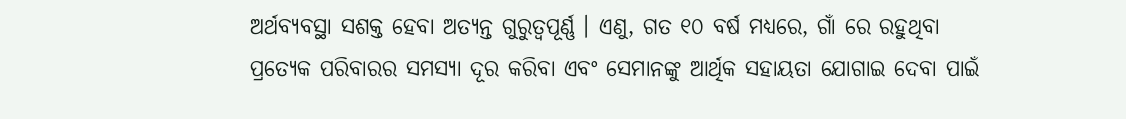ଅର୍ଥବ୍ୟବସ୍ଥା ସଶକ୍ତ ହେବା ଅତ୍ୟନ୍ତ ଗୁରୁତ୍ୱପୂର୍ଣ୍ଣ । ଏଣୁ, ଗତ ୧୦ ବର୍ଷ ମଧ୍ୟରେ, ଗାଁ ରେ ରହୁଥିବା ପ୍ରତ୍ୟେକ ପରିବାରର ସମସ୍ୟା ଦୂର କରିବା ଏବଂ ସେମାନଙ୍କୁ ଆର୍ଥିକ ସହାୟତା ଯୋଗାଇ ଦେବା ପାଇଁ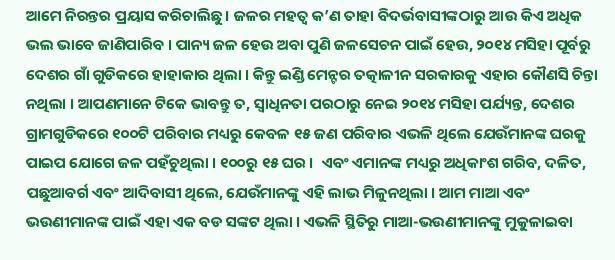ଆମେ ନିରନ୍ତର ପ୍ରୟାସ କରିଚାଲିଛୁ । ଜଳର ମହତ୍ୱ କ’ଣ ତାହା ବିଦର୍ଭବାସୀଙ୍କଠାରୁ ଆଉ କିଏ ଅଧିକ ଭଲ ଭାବେ ଜାଣିପାରିବ । ପାନ୍ୟ ଜଳ ହେଉ ଅବା ପୁଣି ଜଳସେଚନ ପାଇଁ ହେଉ, ୨୦୧୪ ମସିହା ପୂର୍ବରୁ ଦେଶର ଗାଁ ଗୁଡିକରେ ହାହାକାର ଥିଲା । କିନ୍ତୁ ଇଣ୍ଡି ମେନ୍ଟର ତତ୍କାଳୀନ ସରକାରକୁ ଏହାର କୌଣସି ଚିନ୍ତା ନଥିଲା । ଆପଣମାନେ ଟିକେ ଭାବନ୍ତୁ ତ, ସ୍ୱାଧିନତା ପରଠାରୁ ନେଇ ୨୦୧୪ ମସିହା ପର୍ଯ୍ୟନ୍ତ, ଦେଶର ଗ୍ରାମଗୁଡିକରେ ୧୦୦ଟି ପରିବାର ମଧ୍ୟରୁ କେବଳ ୧୫ ଜଣ ପରିବାର ଏଭଳି ଥିଲେ ଯେଉଁମାନଙ୍କ ଘରକୁ ପାଇପ ଯୋଗେ ଜଳ ପହଁଚୁଥିଲା । ୧୦୦ରୁ ୧୫ ଘର ।  ଏବଂ ଏମାନଙ୍କ ମଧ୍ୟରୁ ଅଧିକାଂଶ ଗରିବ, ଦଳିତ, ପଛୁଆବର୍ଗ ଏବଂ ଆଦିବାସୀ ଥିଲେ, ଯେଉଁମାନଙ୍କୁ ଏହି ଲାଭ ମିଳୁନଥିଲା । ଆମ ମାଆ ଏବଂ ଭଉଣୀମାନଙ୍କ ପାଇଁ ଏହା ଏକ ବଡ ସଙ୍କଟ ଥିଲା । ଏଭଳି ସ୍ଥିତିରୁ ମାଆ-ଭଉଣୀମାନଙ୍କୁ ମୁକୁଳାଇବା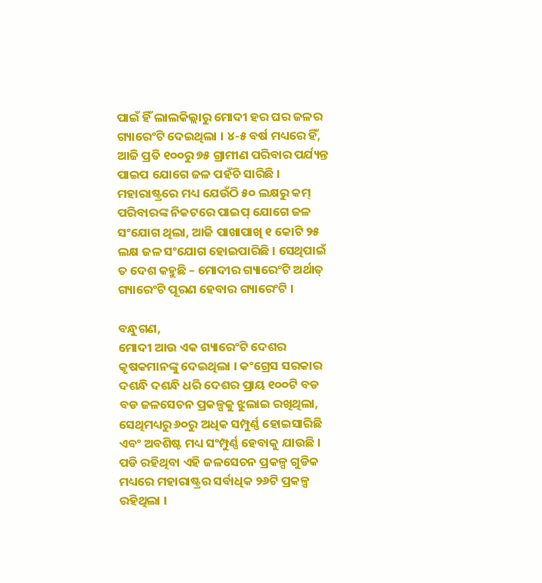ପାଇଁ ହିଁ ଲାଲକିଲ୍ଲାରୁ ମୋଦୀ ହର ଘର ଜଳର ଗ୍ୟାରେଂଟି ଦେଇଥିଲା । ୪-୫ ବର୍ଷ ମଧ୍ୟରେ ହିଁ, ଆଜି ପ୍ରତି ୧୦୦ରୁ ୭୫ ଗ୍ରାମୀଣ ପରିବାର ପର୍ଯ୍ୟନ୍ତ ପାଇପ ଯୋଗେ ଜଳ ପହଁଚି ସାରିଛି । ମହାରାଷ୍ଟ୍ରରେ ମଧ୍ୟ ଯେଉଁଠି ୫୦ ଲକ୍ଷରୁ କମ୍ ପରିବାରଙ୍କ ନିକଟରେ ପାଇପ୍ ଯୋଗେ ଜଳ ସଂଯୋଗ ଥିଲା, ଆଜି ପାଖାପାଖି ୧ କୋଟି ୨୫ ଲକ୍ଷ ଜଳ ସଂଯୋଗ ହୋଇପାରିଛି । ସେଥିପାଇଁ ତ ଦେଶ କହୁଛି – ମୋଦୀର ଗ୍ୟାରେଂଟି ଅର୍ଥାତ୍ ଗ୍ୟାରେଂଟି ପୂରଣ ହେବାର ଗ୍ୟାରେଂଟି ।

ବନ୍ଧୁଗଣ,
ମୋଦୀ ଆଉ ଏକ ଗ୍ୟାରେଂଟି ଦେଶର କୃଷକମାନଙ୍କୁ ଦେଇଥିଲା । କଂଗ୍ରେସ ସରକାର ଦଶନ୍ଧି ଦଶନ୍ଧି ଧରି ଦେଶର ପ୍ରାୟ ୧୦୦ଟି ବଡ ବଡ ଜଳସେଚନ ପ୍ରକଳ୍ପକୁ ଝୁଲାଇ ରଖିଥିଲା, ସେଥିମଧ୍ୟରୁ ୬୦ରୁ ଅଧିକ ସମ୍ପୁର୍ଣ୍ଣ ହୋଇସାରିଛି ଏବଂ ଅବଶିଷ୍ଟ ମଧ୍ୟ ସଂମ୍ପୁର୍ଣ୍ଣ ହେବାକୁ ଯାଉଛି । ପଡି ରହିଥିବା ଏହି ଜଳସେଚନ ପ୍ରକଳ୍ପ ଗୁଡିକ ମଧ୍ୟରେ ମହାରାଷ୍ଟ୍ରର ସର୍ବାଧିକ ୨୬ଟି ପ୍ରକଳ୍ପ ରହିଥିଲା ।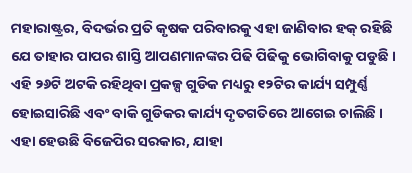ମହାରାଷ୍ଟ୍ରର, ବିଦର୍ଭର ପ୍ରତି କୃଷକ ପରିବାରକୁ ଏହା ଜାଣିବାର ହକ୍ ରହିଛି ଯେ ତାହାର ପାପର ଶାସ୍ତି ଆପଣମାନଙ୍କର ପିଢି ପିଢିକୁ ଭୋଗିବାକୁ ପଡୁଛି । ଏହି ୨୬ଟି ଅଟକି ରହିଥିବା ପ୍ରକଳ୍ପ ଗୁଡିକ ମଧ୍ୟରୁ ୧୨ଟିର କାର୍ଯ୍ୟ ସମ୍ପୁର୍ଣ୍ଣ ହୋଇସାରିଛି ଏବଂ ବାକି ଗୁଡିକର କାର୍ଯ୍ୟ ଦୃତଗତିରେ ଆଗେଇ ଚାଲିଛି । ଏହା ହେଉଛି ବିଜେପିର ସରକାର, ଯାହା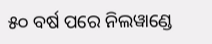୫୦ ବର୍ଷ ପରେ ନିଲୱାଣ୍ଡେ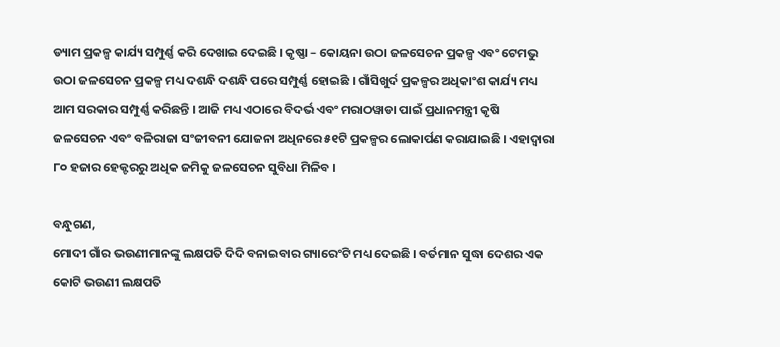ଡ୍ୟାମ ପ୍ରକଳ୍ପ କାର୍ଯ୍ୟ ସମ୍ପୁର୍ଣ୍ଣ କରି ଦେଖାଇ ଦେଇଛି । କୃଷ୍ଣା – କୋୟନା ଉଠା ଜଳସେଚନ ପ୍ରକଳ୍ପ ଏବଂ ଟେମଭୁ ଉଠା ଜଳସେଚନ ପ୍ରକଳ୍ପ ମଧ୍ୟ ଦଶନ୍ଧି ଦଶନ୍ଧି ପରେ ସମ୍ପୁର୍ଣ୍ଣ ହୋଇଛି । ଗାଁସିଖୁର୍ଦ ପ୍ରକଳ୍ପର ଅଧିକାଂଶ କାର୍ଯ୍ୟ ମଧ୍ୟ ଆମ ସରକାର ସମ୍ପୁର୍ଣ୍ଣ କରିଛନ୍ତି । ଆଜି ମଧ୍ୟ ଏଠାରେ ବିଦର୍ଭ ଏବଂ ମରାଠୱାଡା ପାଇଁ ପ୍ରଧାନମନ୍ତ୍ରୀ କୃଷି ଜଳସେଚନ ଏବଂ ବଳିରାଜା ସଂଜୀବନୀ ଯୋଜନା ଅଧିନରେ ୫୧ଟି ପ୍ରକଳ୍ପର ଲୋକାର୍ପଣ କରାଯାଇଛି । ଏହାଦ୍ୱାରା ୮୦ ହଜାର ହେକ୍ଟରରୁ ଅଧିକ ଜମିକୁ ଜଳସେଚନ ସୁବିଧା ମିଳିବ ।

ବନ୍ଧୁଗଣ,
ମୋଦୀ ଗାଁର ଭଉଣୀମାନଙ୍କୁ ଲକ୍ଷପତି ଦିଦି ବନାଇବାର ଗ୍ୟାରେଂଟି ମଧ୍ୟ ଦେଇଛି । ବର୍ତମାନ ସୁଦ୍ଧା ଦେଶର ଏକ କୋଟି ଭଉଣୀ ଲକ୍ଷପତି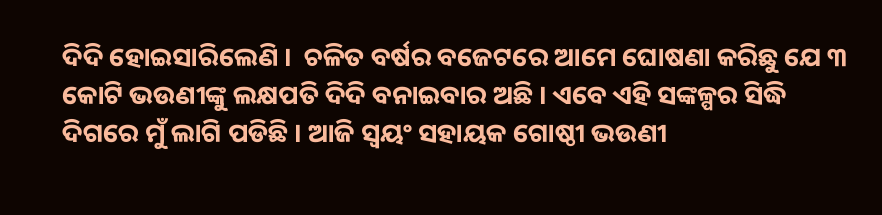ଦିଦି ହୋଇସାରିଲେଣି ।  ଚଳିତ ବର୍ଷର ବଜେଟରେ ଆମେ ଘୋଷଣା କରିଛୁ ଯେ ୩ କୋଟି ଭଉଣୀଙ୍କୁ ଲକ୍ଷପତି ଦିଦି ବନାଇବାର ଅଛି । ଏବେ ଏହି ସଙ୍କଳ୍ପର ସିଦ୍ଧି ଦିଗରେ ମୁଁ ଲାଗି ପଡିଛି । ଆଜି ସ୍ୱୟଂ ସହାୟକ ଗୋଷ୍ଠୀ ଭଉଣୀ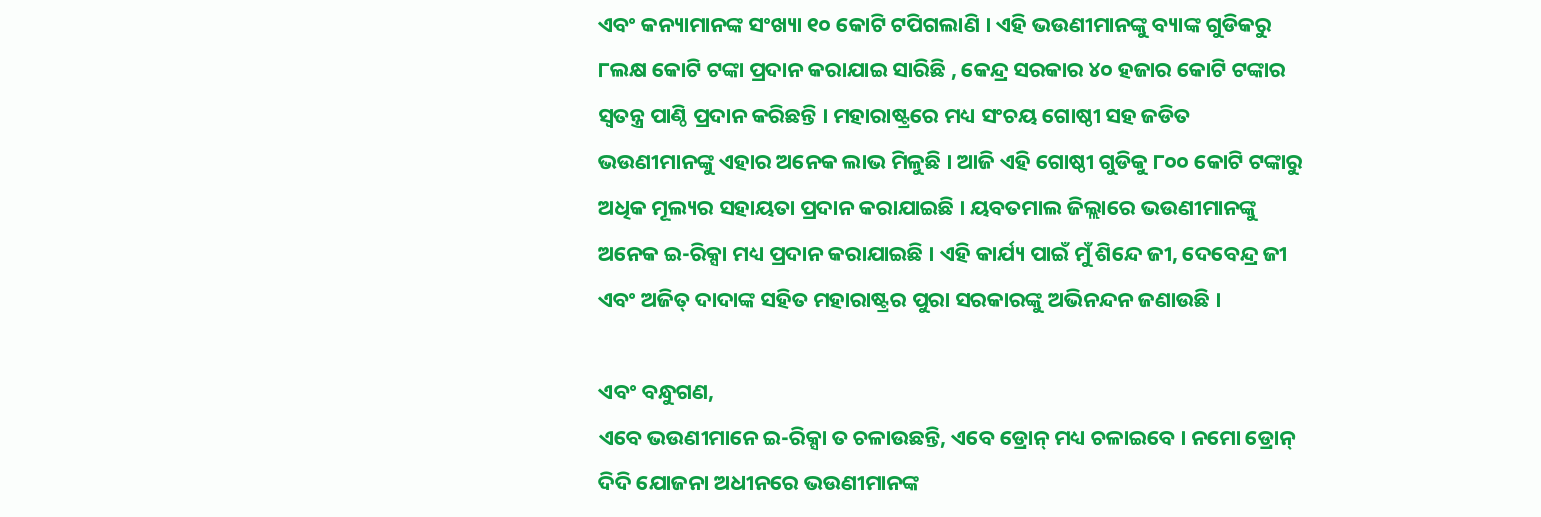ଏବଂ କନ୍ୟାମାନଙ୍କ ସଂଖ୍ୟା ୧୦ କୋଟି ଟପିଗଲାଣି । ଏହି ଭଉଣୀମାନଙ୍କୁ ବ୍ୟାଙ୍କ ଗୁଡିକରୁ ୮ଲକ୍ଷ କୋଟି ଟଙ୍କା ପ୍ରଦାନ କରାଯାଇ ସାରିଛି , କେନ୍ଦ୍ର ସରକାର ୪୦ ହଜାର କୋଟି ଟଙ୍କାର ସ୍ୱତନ୍ତ୍ର ପାଣ୍ଠି ପ୍ରଦାନ କରିଛନ୍ତି । ମହାରାଷ୍ଟ୍ରରେ ମଧ୍ୟ ସଂଚୟ ଗୋଷ୍ଠୀ ସହ ଜଡିତ ଭଉଣୀମାନଙ୍କୁ ଏହାର ଅନେକ ଲାଭ ମିଳୁଛି । ଆଜି ଏହି ଗୋଷ୍ଠୀ ଗୁଡିକୁ ୮୦୦ କୋଟି ଟଙ୍କାରୁ ଅଧିକ ମୂଲ୍ୟର ସହାୟତା ପ୍ରଦାନ କରାଯାଇଛି । ୟବତମାଲ ଜିଲ୍ଲାରେ ଭଉଣୀମାନଙ୍କୁ ଅନେକ ଇ-ରିକ୍ସା ମଧ୍ୟ ପ୍ରଦାନ କରାଯାଇଛି । ଏହି କାର୍ଯ୍ୟ ପାଇଁ ମୁଁ ଶିନ୍ଦେ ଜୀ, ଦେବେନ୍ଦ୍ର ଜୀ ଏବଂ ଅଜିତ୍ ଦାଦାଙ୍କ ସହିତ ମହାରାଷ୍ଟ୍ରର ପୁରା ସରକାରଙ୍କୁ ଅଭିନନ୍ଦନ ଜଣାଉଛି ।

ଏବଂ ବନ୍ଧୁଗଣ,
ଏବେ ଭଉଣୀମାନେ ଇ-ରିକ୍ସା ତ ଚଳାଉଛନ୍ତି, ଏବେ ଡ୍ରୋନ୍ ମଧ୍ୟ ଚଳାଇବେ । ନମୋ ଡ୍ରୋନ୍ ଦିଦି ଯୋଜନା ଅଧୀନରେ ଭଉଣୀମାନଙ୍କ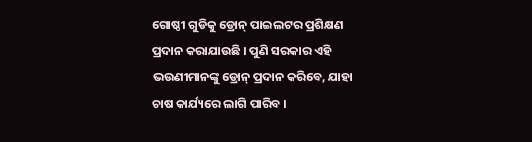ଗୋଷ୍ଠୀ ଗୁଡିକୁ ଡ୍ରୋନ୍ ପାଇଲଟର ପ୍ରଶିକ୍ଷଣ ପ୍ରଦାନ କରାଯାଉଛି । ପୁଣି ସରକାର ଏହି ଭଉଣୀମାନଙ୍କୁ ଡ୍ରୋନ୍ ପ୍ରଦାନ କରିବେ, ଯାହା ଚାଷ କାର୍ଯ୍ୟରେ ଲାଗି ପାରିବ ।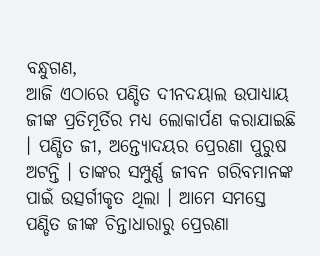ବନ୍ଧୁଗଣ,
ଆଜି ଏଠାରେ ପଣ୍ଡିତ ଦୀନଦୟାଲ ଉପାଧ୍ୟାୟ ଜୀଙ୍କ ପ୍ରତିମୂର୍ତିର ମଧ୍ୟ ଲୋକାର୍ପଣ କରାଯାଇଛି । ପଣ୍ଡିତ ଜୀ, ଅନ୍ତ୍ୟୋଦୟର ପ୍ରେରଣା ପୁରୁଷ ଅଟନ୍ତି । ତାଙ୍କର ସମ୍ପୁର୍ଣ୍ଣ ଜୀବନ ଗରିବମାନଙ୍କ ପାଇଁ ଉତ୍ସର୍ଗୀକୃତ ଥିଲା । ଆମେ ସମସ୍ତେ ପଣ୍ଡିତ ଜୀଙ୍କ ଚିନ୍ତାଧାରାରୁ ପ୍ରେରଣା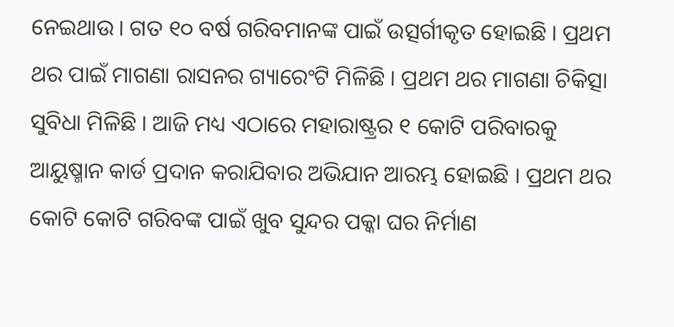ନେଇଥାଉ । ଗତ ୧୦ ବର୍ଷ ଗରିବମାନଙ୍କ ପାଇଁ ଉତ୍ସର୍ଗୀକୃତ ହୋଇଛି । ପ୍ରଥମ ଥର ପାଇଁ ମାଗଣା ରାସନର ଗ୍ୟାରେଂଟି ମିଳିଛି । ପ୍ରଥମ ଥର ମାଗଣା ଚିକିତ୍ସା ସୁବିଧା ମିଳିଛି । ଆଜି ମଧ୍ୟ ଏଠାରେ ମହାରାଷ୍ଟ୍ରର ୧ କୋଟି ପରିବାରକୁ ଆୟୁଷ୍ମାନ କାର୍ଡ ପ୍ରଦାନ କରାଯିବାର ଅଭିଯାନ ଆରମ୍ଭ ହୋଇଛି । ପ୍ରଥମ ଥର କୋଟି କୋଟି ଗରିବଙ୍କ ପାଇଁ ଖୁବ ସୁନ୍ଦର ପକ୍କା ଘର ନିର୍ମାଣ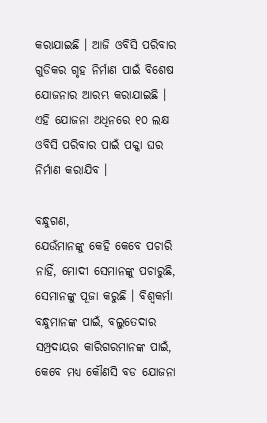କରାଯାଇଛି । ଆଜି ଓବିସି ପରିବାର ଗୁଡିକର ଗୃହ ନିର୍ମାଣ ପାଇଁ ବିଶେଷ ଯୋଜନାର ଆରମ୍ଭ କରାଯାଇଛି । ଏହି ଯୋଜନା ଅଧିନରେ ୧୦ ଲକ୍ଷ ଓବିସି ପରିବାର ପାଇଁ ପକ୍କା ଘର ନିର୍ମାଣ କରାଯିବ ।

ବନ୍ଧୁଗଣ,
ଯେଉଁମାନଙ୍କୁ କେହି କେବେ ପଚାରି ନାହିଁ, ମୋଦୀ ସେମାନଙ୍କୁ ପଚାରୁଛି, ସେମାନଙ୍କୁ ପୂଜା କରୁଛି । ବିଶ୍ୱକର୍ମା ବନ୍ଧୁମାନଙ୍କ ପାଇଁ, ବଲୁତେଦାର ସମ୍ପ୍ରଦାୟର କାରିଗରମାନଙ୍କ ପାଇଁ, କେବେ ମଧ୍ୟ କୌଣସି ବଡ ଯୋଜନା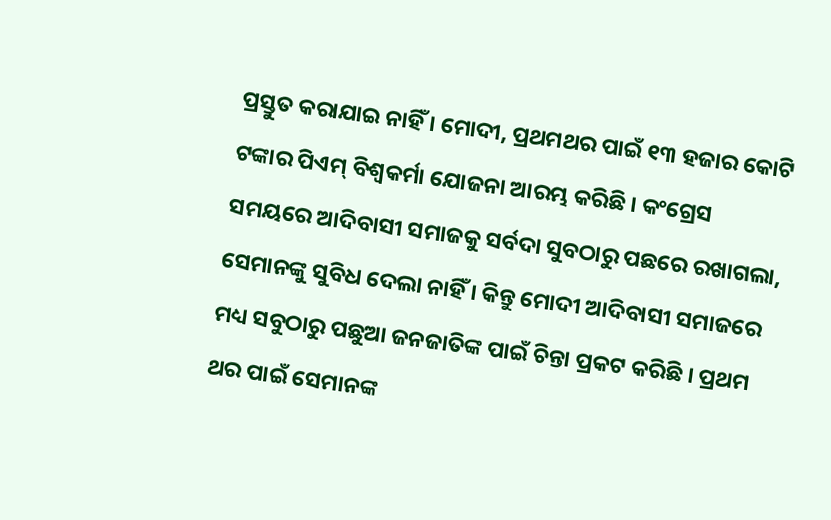ପ୍ରସ୍ତୁତ କରାଯାଇ ନାହିଁ । ମୋଦୀ, ପ୍ରଥମଥର ପାଇଁ ୧୩ ହଜାର କୋଟି ଟଙ୍କାର ପିଏମ୍ ବିଶ୍ୱକର୍ମା ଯୋଜନା ଆରମ୍ଭ କରିଛି । କଂଗ୍ରେସ ସମୟରେ ଆଦିବାସୀ ସମାଜକୁ ସର୍ବଦା ସୁବଠାରୁ ପଛରେ ରଖାଗଲା, ସେମାନଙ୍କୁ ସୁବିଧ ଦେଲା ନାହିଁ । କିନ୍ତୁ ମୋଦୀ ଆଦିବାସୀ ସମାଜରେ ମଧ୍ୟ ସବୁଠାରୁ ପଛୁଆ ଜନଜାତିଙ୍କ ପାଇଁ ଚିନ୍ତା ପ୍ରକଟ କରିଛି । ପ୍ରଥମ ଥର ପାଇଁ ସେମାନଙ୍କ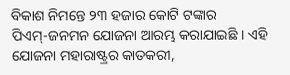ବିକାଶ ନିମନ୍ତେ ୨୩ ହଜାର କୋଟି ଟଙ୍କାର ପିଏମ୍‌-ଜନମନ ଯୋଜନା ଆରମ୍ଭ କରାଯାଇଛି । ଏହି ଯୋଜନା ମହାରାଷ୍ଟ୍ରର କାତକରୀ,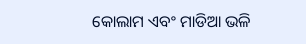କୋଲାମ ଏବଂ ମାଡିଆ ଭଳି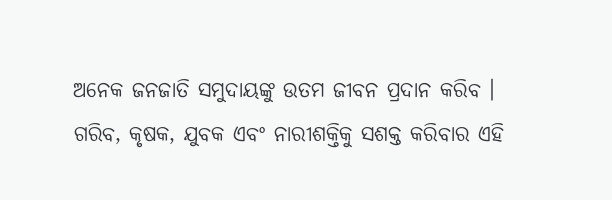ଅନେକ ଜନଜାତି ସମୁଦାୟଙ୍କୁ ଉତମ ଜୀବନ ପ୍ରଦାନ କରିବ । ଗରିବ, କୃଷକ, ଯୁବକ ଏବଂ ନାରୀଶକ୍ତିକୁ ସଶକ୍ତ କରିବାର ଏହି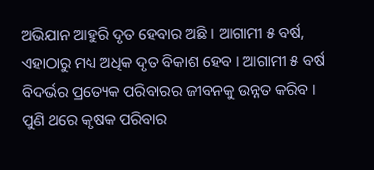ଅଭିଯାନ ଆହୁରି ଦୃତ ହେବାର ଅଛି । ଆଗାମୀ ୫ ବର୍ଷ, ଏହାଠାରୁ ମଧ୍ୟ ଅଧିକ ଦୃତ ବିକାଶ ହେବ । ଆଗାମୀ ୫ ବର୍ଷ ବିଦର୍ଭର ପ୍ରତ୍ୟେକ ପରିବାରର ଜୀବନକୁ ଉନ୍ନତ କରିବ । ପୁଣି ଥରେ କୃଷକ ପରିବାର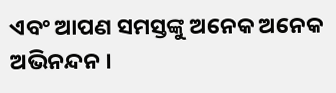ଏବଂ ଆପଣ ସମସ୍ତଙ୍କୁ ଅନେକ ଅନେକ ଅଭିନନ୍ଦନ ।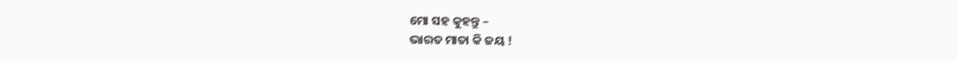ମୋ ସହ କୁହନ୍ତୁ –
ଭାରତ ମାତା କି ଜୟ !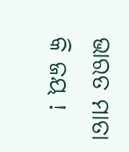ଭାରତ ମାତା କି ଜୟ !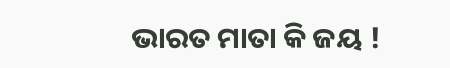ଭାରତ ମାତା କି ଜୟ !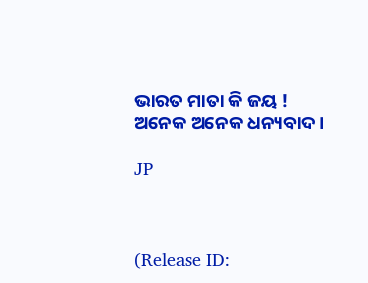ଭାରତ ମାତା କି ଜୟ !
ଅନେକ ଅନେକ ଧନ୍ୟବାଦ ।

JP



(Release ID: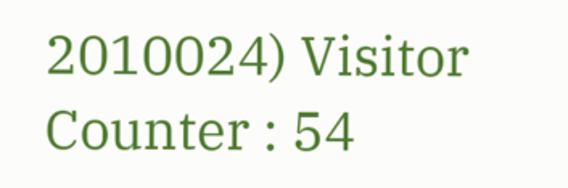2010024) Visitor Counter : 54